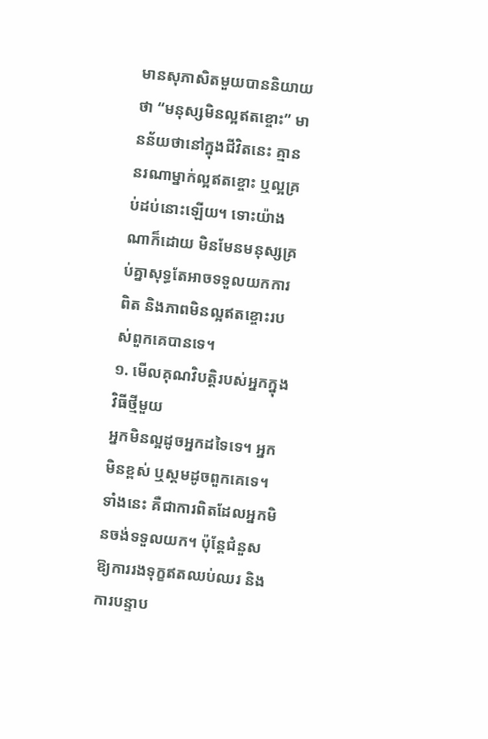មានសុភាសិតមួយបាននិយាយថា “មនុស្សមិនល្អឥតខ្ចោះ” មានន័យថានៅក្នុងជីវិតនេះ គ្មាននរណាម្នាក់ល្អឥតខ្ចោះ ឬល្អគ្រប់ដប់នោះឡើយ។ ទោះយ៉ាងណាក៏ដោយ មិនមែនមនុស្សគ្រប់គ្នាសុទ្ធតែអាចទទួលយកការពិត និងភាពមិនល្អឥតខ្ចោះរបស់ពួកគេបានទេ។
១. មើលគុណវិបត្តិរបស់អ្នកក្នុងវិធីថ្មីមួយ
អ្នកមិនល្អដូចអ្នកដទៃទេ។ អ្នកមិនខ្ពស់ ឬស្គមដូចពួកគេទេ។ ទាំងនេះ គឺជាការពិតដែលអ្នកមិនចង់ទទួលយក។ ប៉ុន្តែជំនួសឱ្យការរងទុក្ខឥតឈប់ឈរ និងការបន្ទាប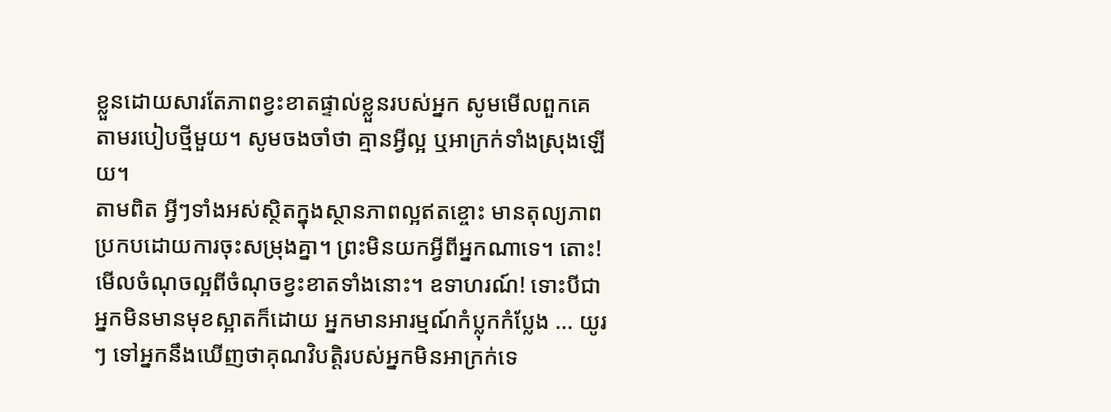ខ្លួនដោយសារតែភាពខ្វះខាតផ្ទាល់ខ្លួនរបស់អ្នក សូមមើលពួកគេតាមរបៀបថ្មីមួយ។ សូមចងចាំថា គ្មានអ្វីល្អ ឬអាក្រក់ទាំងស្រុងឡើយ។
តាមពិត អ្វីៗទាំងអស់ស្ថិតក្នុងស្ថានភាពល្អឥតខ្ចោះ មានតុល្យភាពប្រកបដោយការចុះសម្រុងគ្នា។ ព្រះមិនយកអ្វីពីអ្នកណាទេ។ តោះ! មើលចំណុចល្អពីចំណុចខ្វះខាតទាំងនោះ។ ឧទាហរណ៍! ទោះបីជាអ្នកមិនមានមុខស្អាតក៏ដោយ អ្នកមានអារម្មណ៍កំប្លុកកំប្លែង ... យូរ ៗ ទៅអ្នកនឹងឃើញថាគុណវិបត្តិរបស់អ្នកមិនអាក្រក់ទេ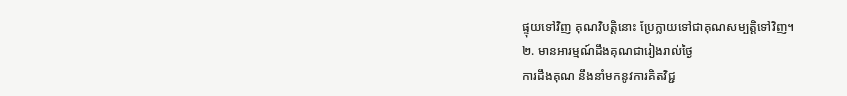ផ្ទុយទៅវិញ គុណវិបត្តិនោះ ប្រែក្លាយទៅជាគុណសម្បត្តិទៅវិញ។
២. មានអារម្មណ៍ដឹងគុណជារៀងរាល់ថ្ងៃ
ការដឹងគុណ នឹងនាំមកនូវការគិតវិជ្ជ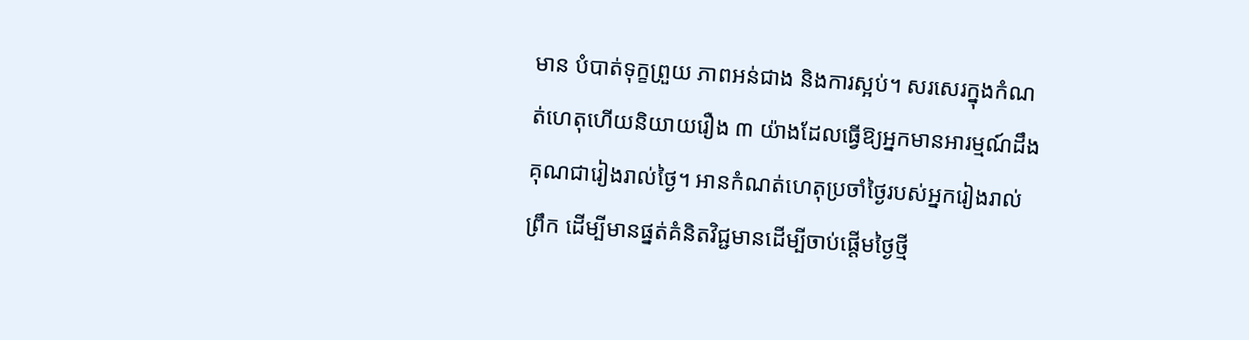មាន បំបាត់ទុក្ខព្រួយ ភាពអន់ជាង និងការស្អប់។ សរសេរក្នុងកំណត់ហេតុហើយនិយាយរឿង ៣ យ៉ាងដែលធ្វើឱ្យអ្នកមានអារម្មណ៍ដឹងគុណជារៀងរាល់ថ្ងៃ។ អានកំណត់ហេតុប្រចាំថ្ងៃរបស់អ្នករៀងរាល់ព្រឹក ដើម្បីមានផ្នត់គំនិតវិជ្ជមានដើម្បីចាប់ផ្តើមថ្ងៃថ្មី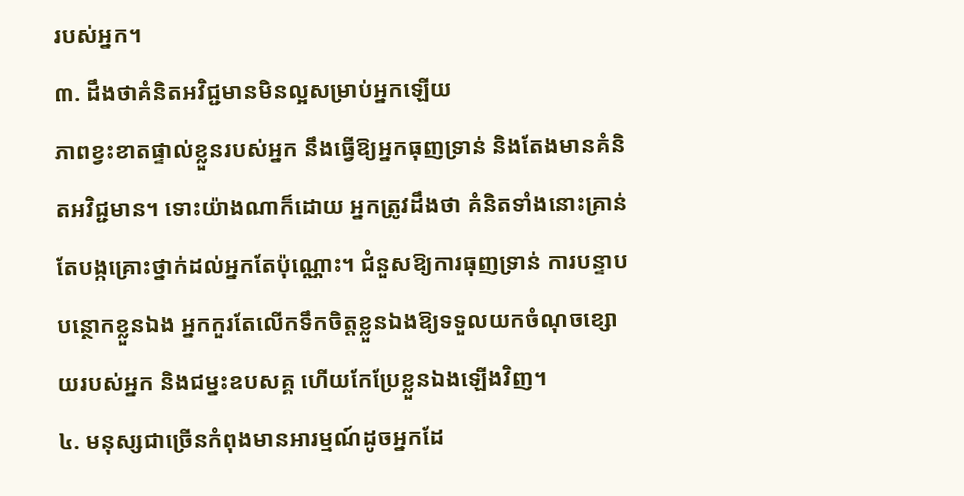របស់អ្នក។
៣. ដឹងថាគំនិតអវិជ្ជមានមិនល្អសម្រាប់អ្នកឡើយ
ភាពខ្វះខាតផ្ទាល់ខ្លួនរបស់អ្នក នឹងធ្វើឱ្យអ្នកធុញទ្រាន់ និងតែងមានគំនិតអវិជ្ជមាន។ ទោះយ៉ាងណាក៏ដោយ អ្នកត្រូវដឹងថា គំនិតទាំងនោះគ្រាន់តែបង្កគ្រោះថ្នាក់ដល់អ្នកតែប៉ុណ្ណោះ។ ជំនួសឱ្យការធុញទ្រាន់ ការបន្ទាបបន្ថោកខ្លួនឯង អ្នកកួរតែលើកទឹកចិត្តខ្លួនឯងឱ្យទទួលយកចំណុចខ្សោយរបស់អ្នក និងជម្នះឧបសគ្គ ហើយកែប្រែខ្លួនឯងឡើងវិញ។
៤. មនុស្សជាច្រើនកំពុងមានអារម្មណ៍ដូចអ្នកដែ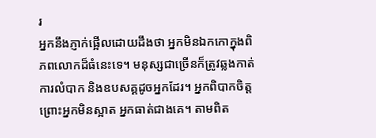រ
អ្នកនឹងភ្ញាក់ផ្អើលដោយដឹងថា អ្នកមិនឯកកោក្នុងពិភពលោកដ៏ធំនេះទេ។ មនុស្សជាច្រើនក៏ត្រូវឆ្លងកាត់ការលំបាក និងឧបសគ្គដូចអ្នកដែរ។ អ្នកពិបាកចិត្ត ព្រោះអ្នកមិនស្អាត អ្នកធាត់ជាងគេ។ តាមពិត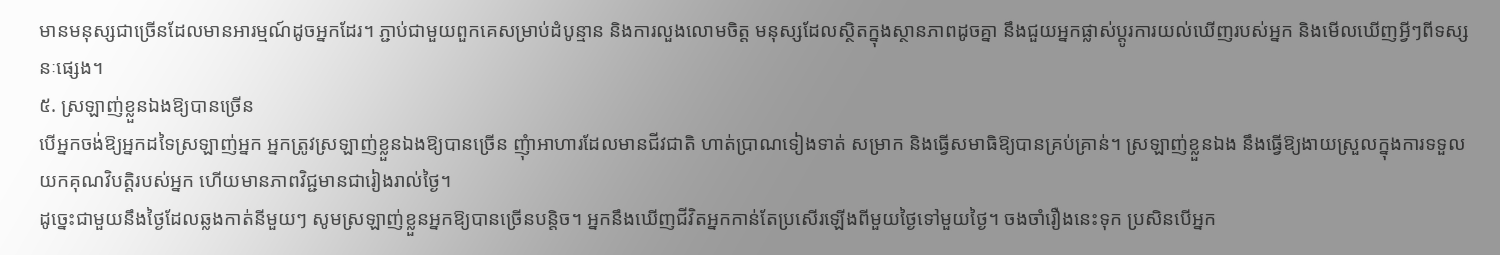មានមនុស្សជាច្រើនដែលមានអារម្មណ៍ដូចអ្នកដែរ។ ភ្ជាប់ជាមួយពួកគេសម្រាប់ដំបូន្មាន និងការលួងលោមចិត្ត មនុស្សដែលស្ថិតក្នុងស្ថានភាពដូចគ្នា នឹងជួយអ្នកផ្លាស់ប្តូរការយល់ឃើញរបស់អ្នក និងមើលឃើញអ្វីៗពីទស្សនៈផ្សេង។
៥. ស្រឡាញ់ខ្លួនឯងឱ្យបានច្រើន
បើអ្នកចង់ឱ្យអ្នកដទៃស្រឡាញ់អ្នក អ្នកត្រូវស្រឡាញ់ខ្លួនឯងឱ្យបានច្រើន ញុំាអាហារដែលមានជីវជាតិ ហាត់ប្រាណទៀងទាត់ សម្រាក និងធ្វើសមាធិឱ្យបានគ្រប់គ្រាន់។ ស្រឡាញ់ខ្លួនឯង នឹងធ្វើឱ្យងាយស្រួលក្នុងការទទួលយកគុណវិបត្តិរបស់អ្នក ហើយមានភាពវិជ្ជមានជារៀងរាល់ថ្ងៃ។
ដូច្នេះជាមួយនឹងថ្ងៃដែលឆ្លងកាត់នីមួយៗ សូមស្រឡាញ់ខ្លួនអ្នកឱ្យបានច្រើនបន្តិច។ អ្នកនឹងឃើញជីវិតអ្នកកាន់តែប្រសើរឡើងពីមួយថ្ងៃទៅមួយថ្ងៃ។ ចងចាំរឿងនេះទុក ប្រសិនបើអ្នក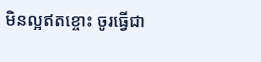មិនល្អឥតខ្ចោះ ចូរធ្វើជា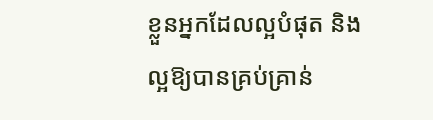ខ្លួនអ្នកដែលល្អបំផុត និងល្អឱ្យបានគ្រប់គ្រាន់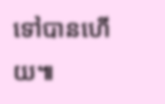ទៅបានហើយ៕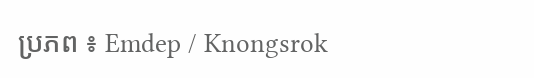ប្រភព ៖ Emdep / Knongsrok